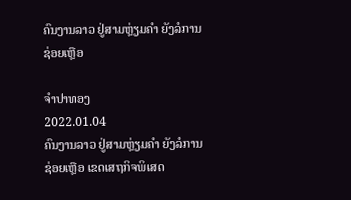ຄົນງານລາວ ຢູ່ສາມຫຼ່ຽມຄຳ ຍັງລໍການຊ່ອຍເຫຼືອ

ຈຳປາທອງ
2022.01.04
ຄົນງານລາວ ຢູ່ສາມຫຼ່ຽມຄຳ ຍັງລໍການຊ່ອຍເຫຼືອ ເຂດເສຖກິຈພິເສດ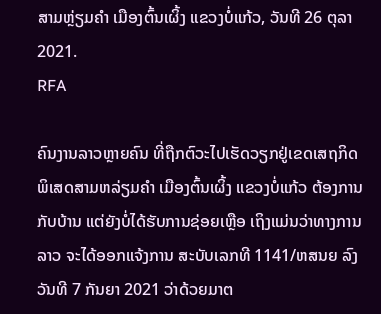ສາມຫຼ່ຽມຄຳ ເມືອງຕົ້ນເຜິ້ງ ແຂວງບໍ່ແກ້ວ, ວັນທີ 26 ຕຸລາ 2021.
RFA

ຄົນງານລາວຫຼາຍຄົນ ທີ່ຖືກຕົວະໄປເຮັດວຽກຢູ່ເຂດເສຖກິດພິເສດສາມຫລ່ຽມຄໍາ ເມືອງຕົ້ນເຜິ້ງ ແຂວງບໍ່ແກ້ວ ຕ້ອງການກັບບ້ານ ແຕ່ຍັງບໍ່ໄດ້ຮັບການຊ່ອຍເຫຼືອ ເຖິງແມ່ນວ່າທາງການລາວ ຈະໄດ້ອອກແຈ້ງການ ສະບັບເລກທີ 1141/ຫສນຍ ລົງວັນທີ 7 ກັນຍາ 2021 ວ່າດ້ວຍມາຕ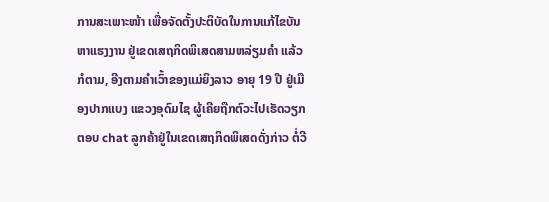ການສະເພາະໜ້າ ເພື່ອຈັດຕັ້ງປະຕິບັດໃນການແກ້ໄຂບັນຫາແຮງງານ ຢູ່ເຂດເສຖກິດພິເສດສາມຫລ່ຽມຄໍາ ແລ້ວກໍຕາມ, ອີງຕາມຄໍາເວົ້າຂອງແມ່ຍິງລາວ ອາຍຸ 19 ປີ ຢູ່ເມືອງປາກແບງ ແຂວງອຸດົມໄຊ ຜູ້ເຄີຍຖືກຕົວະໄປເຮັດວຽກ ຕອບ chat ລູກຄ້າຢູ່ໃນເຂດເສຖກິດພິເສດດັ່ງກ່າວ ຕໍ່ວີ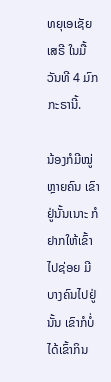ທຍຸເອເຊັຍເສຣີ ໃນມື້ວັນທີ 4 ມົກກະຣານີ້.

ນ້ອງກໍມີໝູ່ຫຼາຍຄົນ ເຂົາຢູ່ນັ້ນເນາະ ກໍຢາກໃຫ້ເຂົ້າໄປຊ່ອຍ ມີບາງຄົນໄປຢູ່ນັ້ນ ເຂົາກໍບໍ່ໄດ້ເຂົ້າກິນ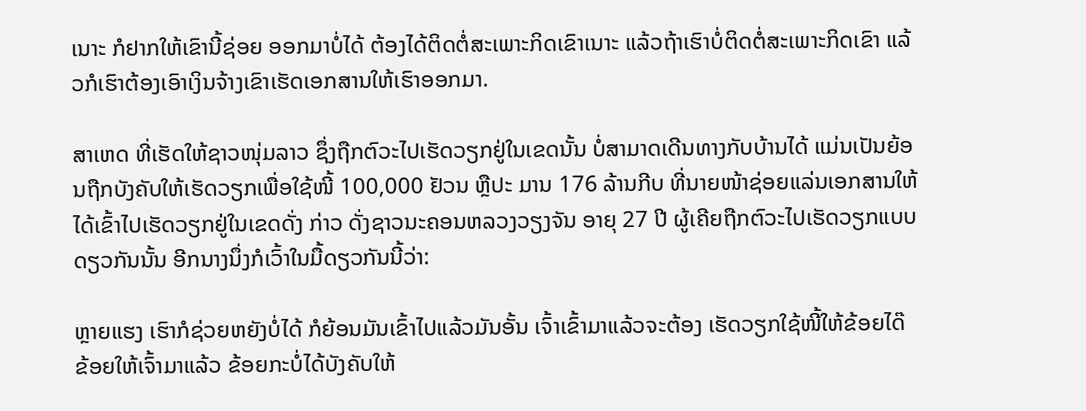ເນາະ ກໍຢາກໃຫ້ເຂົານີ້ຊ່ອຍ ອອກມາບໍ່ໄດ້ ຕ້ອງໄດ້ຕິດຕໍ່ສະເພາະກິດເຂົາເນາະ ແລ້ວຖ້າເຮົາບໍ່ຕິດຕໍ່ສະເພາະກິດເຂົາ ແລ້ວກໍເຮົາຕ້ອງເອົາເງິນຈ້າງເຂົາເຮັດເອກສານໃຫ້ເຮົາອອກມາ.

ສາເຫດ ທີ່ເຮັດໃຫ້ຊາວໜຸ່ມລາວ ຊຶ່ງຖືກຕົວະໄປເຮັດວຽກຢູ່ໃນເຂດນັ້ນ ບໍ່ສາມາດເດີນທາງກັບບ້ານໄດ້ ແມ່ນເປັນຍ້ອນຖືກບັງຄັບໃຫ້ເຮັດວຽກເພື່ອໃຊ້ໜີ້ 100,000 ຢັວນ ຫຼືປະ ມານ 176 ລ້ານກີບ ທີ່ນາຍໜ້າຊ່ອຍແລ່ນເອກສານໃຫ້ໄດ້ເຂົ້າໄປເຮັດວຽກຢູ່ໃນເຂດດັ່ງ ກ່າວ ດັ່ງຊາວນະຄອນຫລວງວຽງຈັນ ອາຍຸ 27 ປີ ຜູ້ເຄີຍຖືກຕົວະໄປເຮັດວຽກແບບດຽວກັນນັ້ນ ອີກນາງນຶ່ງກໍເວົ້າໃນມື້ດຽວກັນນີ້ວ່າ:

ຫຼາຍແຮງ ເຮົາກໍຊ່ວຍຫຍັງບໍ່ໄດ້ ກໍຍ້ອນມັນເຂົ້າໄປແລ້ວມັນອັ້ນ ເຈົ້າເຂົ້າມາແລ້ວຈະຕ້ອງ ເຮັດວຽກໃຊ້ໜີ້ໃຫ້ຂ້ອຍໄດ໊ ຂ້ອຍໃຫ້ເຈົ້າມາແລ້ວ ຂ້ອຍກະບໍ່ໄດ້ບັງຄັບໃຫ້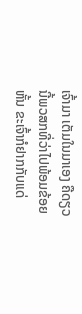ເຈົ້າມາ ເຕັມໃນມາເອງ ຄືດຽວນີ້ພວສກທີ່ວ່າໄປພ້ອມຂ້ອຍຫັ້ນ ຂະເຈົ້າກໍຢາກກັບແດ່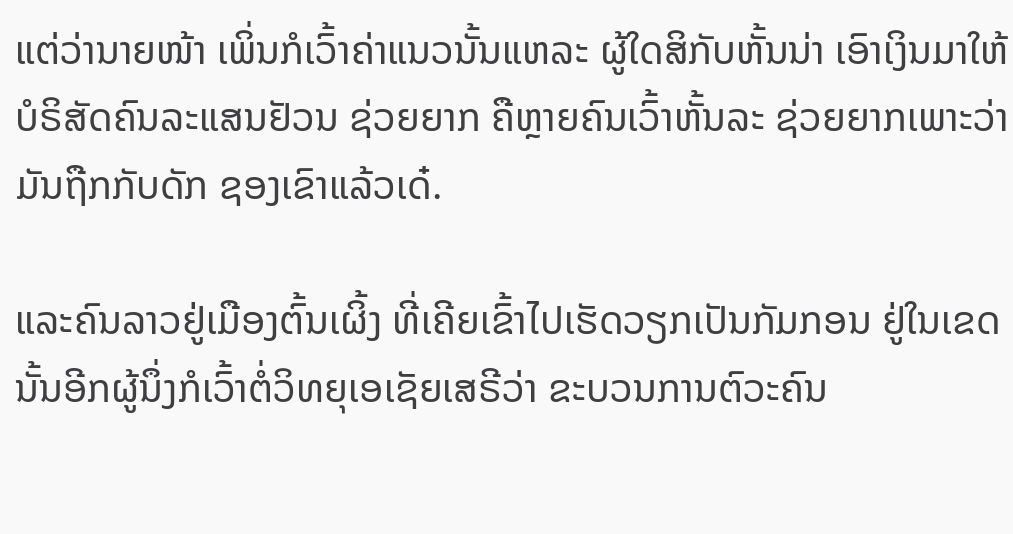ແຕ່ວ່ານາຍໜ້າ ເພິ່ນກໍເວົ້າຄ່າແນວນັ້ນແຫລະ ຜູ້ໃດສິກັບຫັ້ນນ່າ ເອົາເງິນມາໃຫ້ບໍຣິສັດຄົນລະແສນຢັວນ ຊ່ວຍຍາກ ຄືຫຼາຍຄົນເວົ້າຫັ້ນລະ ຊ່ວຍຍາກເພາະວ່າມັນຖືກກັບດັກ ຊອງເຂົາແລ້ວເດ໋.

ແລະຄົນລາວຢູ່ເມືອງຕົ້ນເຜິ້ງ ທີ່ເຄີຍເຂົ້າໄປເຮັດວຽກເປັນກັມກອນ ຢູ່ໃນເຂດນັ້ນອີກຜູ້ນຶ່ງກໍເວົ້າຕໍ່ວິທຍຸເອເຊັຍເສຣີວ່າ ຂະບວນການຕົວະຄົນ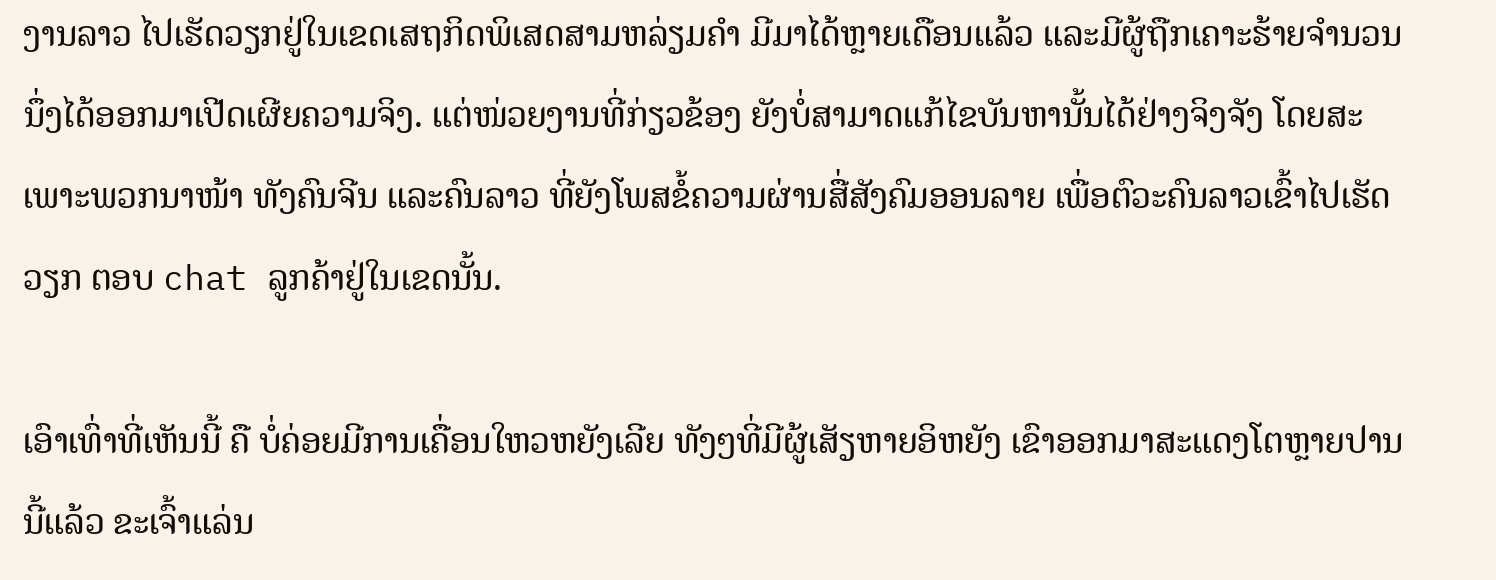ງານລາວ ໄປເຮັດວຽກຢູ່ໃນເຂດເສຖກິດພິເສດສາມຫລ່ຽມຄໍາ ມີມາໄດ້ຫຼາຍເດືອນແລ້ວ ແລະມີຜູ້ຖືກເຄາະຮ້າຍຈໍານວນນຶ່ງໄດ້ອອກມາເປີດເຜີຍຄວາມຈິງ. ແຕ່ໜ່ວຍງານທີ່ກ່ຽວຂ້ອງ ຍັງບໍ່ສາມາດແກ້ໄຂບັນຫານັ້ນໄດ້ຢ່າງຈິງຈັງ ໂດຍສະເພາະພວກນາໜ້າ ທັງຄົນຈີນ ແລະຄົນລາວ ທີ່ຍັງໂພສຂໍ້ຄວາມຜ່ານສື່ສັງຄົມອອນລາຍ ເພື່ອຕົວະຄົນລາວເຂົ້າໄປເຮັດວຽກ ຕອບ chat ລູກຄ້າຢູ່ໃນເຂດນັ້ນ.

ເອົາເທົ່າທີ່ເຫັນນີ້ ຄື ບໍ່ຄ່ອຍມີການເຄື່ອນໃຫວຫຍັງເລີຍ ທັງໆທີ່ມີຜູ້ເສັຽຫາຍອິຫຍັງ ເຂົາອອກມາສະແດງໂຕຫຼາຍປານນີ້ແລ້ວ ຂະເຈົ້າແລ່ນ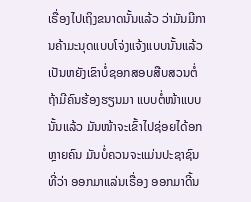ເຣື່ອງໄປເຖິງຂນາດນັ້ນແລ້ວ ວ່າມັນມີການຄ້າມະນຸດແບບໂຈ່ງແຈ້ງແບບນັ້ນແລ້ວ ເປັນຫຍັງເຂົາບໍ່ຊອກສອບສືບສວນຕໍ່ ຖ້າມີຄົນຮ້ອງຮຽນມາ ແບບຕໍ່ໜ້າແບບນັ້ນແລ້ວ ມັນໜ້າຈະເຂົ້າໄປຊ່ອຍໄດ້ອກຫຼາຍຄົນ ມັນບໍ່ຄວນຈະແມ່ນປະຊາຊົນທີ່ວ່າ ອອກມາແລ່ນເຣື່ອງ ອອກມາດີ້ນ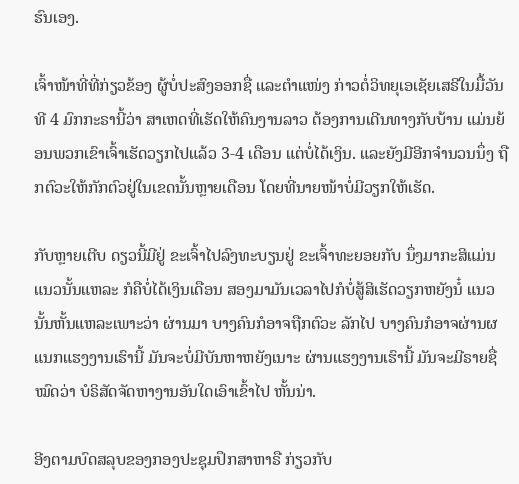ຮົນເອງ.

ເຈົ້າໜ້າທີ່ທີ່ກ່ຽວຂ້ອງ ຜູ້ບໍ່ປະສົງອອກຊື່ ແລະຕໍາແໜ່ງ ກ່າວຕໍ່ວິທຍຸເອເຊັຍເສຣີໃນມື້ວັນທີ 4 ມົກກະຣານີ້ວ່າ ສາເຫດທີ່ເຮັດໃຫ້ຄົນງານລາວ ຕ້ອງການເດີນທາງກັບບ້ານ ແມ່ນຍ້ອນພວກເຂົາເຈົ້າເຮັດວຽກໄປແລ້ວ 3-4 ເດືອນ ແຕ່ບໍ່ໄດ້ເງິນ. ແລະຍັງມີອີກຈໍານວນນຶ່ງ ຖືກຕົວະໃຫ້ກັກຕົວຢູ່ໃນເຂດນັ້ນຫຼາຍເດືອນ ໂດຍທີ່ນາຍໜ້າບໍ່ມີວຽກໃຫ້ເຮັດ.

ກັບຫຼາຍເຕີບ ດຽວນີ້ມີຢູ່ ຂະເຈົ້າໄປລົງທະບຽນຢູ່ ຂະເຈົ້າທະຍອຍກັບ ນຶ່ງມາກະສິແມ່ນແນວນັ້ນແຫລະ ກໍຄືບໍ່ໄດ້ເງິນເດືອນ ສອງມາມັນເວລາໄປກໍບໍ່ສູ້ສິເຮັດວຽກຫຍັງນໍ໋ ແນວນັ້ນຫັ້ນແຫລະເພາະວ່າ ຜ່ານມາ ບາງຄົນກໍອາຈຖືກຕົວະ ລັກໄປ ບາງຄົນກໍອາຈຜ່ານຜແນກແຮງງານເຮົານີ້ ມັນຈະບໍ່ມີບັນຫາຫຍັງເນາະ ຜ່ານແຮງງານເຮົານີ້ ມັນຈະມີຣາຍຊື່ໝົດວ່າ ບໍຣິສັດຈັດຫາງານອັນໃດເອົາເຂົ້າໄປ ຫັ້ນນ່າ.

ອີງຕາມບົດສລຸບຂອງກອງປະຊຸມປຶກສາຫາຣື ກ່ຽວກັບ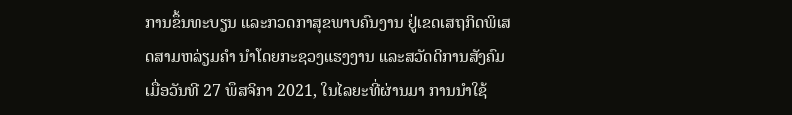ການຂຶ້ນທະບຽນ ແລະກວດກາສຸຂພາບຄົນງານ ຢູ່ເຂດເສຖກິດພິເສດສາມຫລ່ຽມຄໍາ ນໍາໂດຍກະຊວງແຮງງານ ແລະສວັດດິການສັງຄົມ ເມື່ອວັນທີ 27 ພຶສຈິກາ 2021, ໃນໄລຍະທີ່ຜ່ານມາ ການນໍາໃຊ້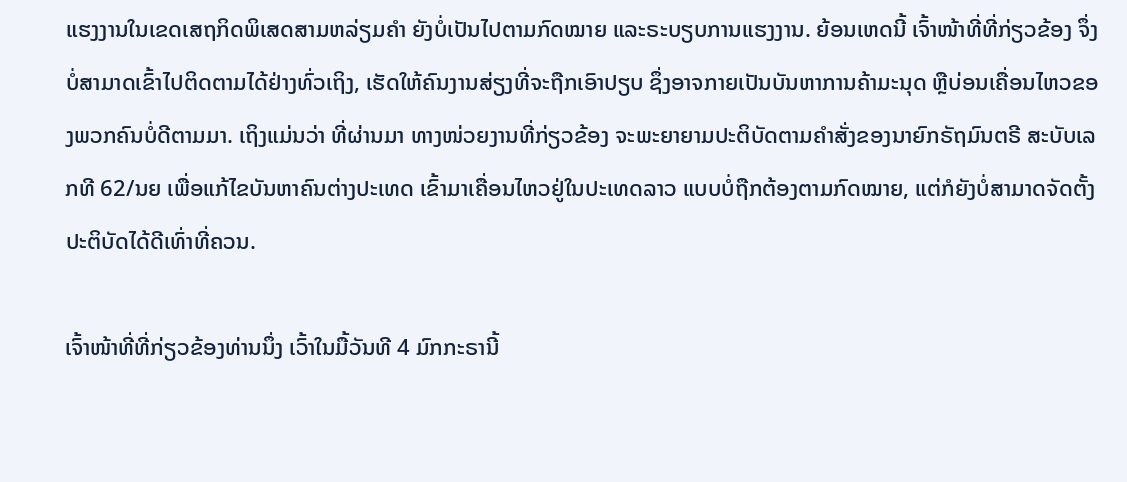ແຮງງານໃນເຂດເສຖກິດພິເສດສາມຫລ່ຽມຄໍາ ຍັງບໍ່ເປັນໄປຕາມກົດໝາຍ ແລະຣະບຽບການແຮງງານ. ຍ້ອນເຫດນີ້ ເຈົ້າໜ້າທີ່ທີ່ກ່ຽວຂ້ອງ ຈຶ່ງບໍ່ສາມາດເຂົ້າໄປຕິດຕາມໄດ້ຢ່າງທົ່ວເຖິງ, ເຮັດໃຫ້ຄົນງານສ່ຽງທີ່ຈະຖືກເອົາປຽບ ຊຶ່ງອາຈກາຍເປັນບັນຫາການຄ້າມະນຸດ ຫຼືບ່ອນເຄື່ອນໄຫວຂອງພວກຄົນບໍ່ດີຕາມມາ. ເຖິງແມ່ນວ່າ ທີ່ຜ່ານມາ ທາງໜ່ວຍງານທີ່ກ່ຽວຂ້ອງ ຈະພະຍາຍາມປະຕິບັດຕາມຄໍາສັ່ງຂອງນາຍົກຣັຖມົນຕຣີ ສະບັບເລກທີ 62/ນຍ ເພື່ອແກ້ໄຂບັນຫາຄົນຕ່າງປະເທດ ເຂົ້າມາເຄື່ອນໄຫວຢູ່ໃນປະເທດລາວ ແບບບໍ່ຖືກຕ້ອງຕາມກົດໝາຍ, ແຕ່ກໍຍັງບໍ່ສາມາດຈັດຕັ້ງປະຕິບັດໄດ້ດີເທົ່າທີ່ຄວນ.

ເຈົ້າໜ້າທີ່ທີ່ກ່ຽວຂ້ອງທ່ານນຶ່ງ ເວົ້າໃນມື້ວັນທີ 4 ມົກກະຣານີ້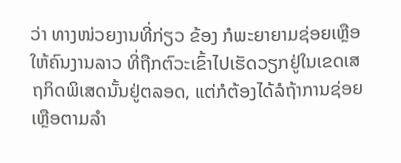ວ່າ ທາງໜ່ວຍງານທີ່ກ່ຽວ ຂ້ອງ ກໍພະຍາຍາມຊ່ອຍເຫຼືອໃຫ້ຄົນງານລາວ ທີ່ຖືກຕົວະເຂົ້າໄປເຮັດວຽກຢູ່ໃນເຂດເສຖກິດພິເສດນັ້ນຢູ່ຕລອດ, ແຕ່ກໍຕ້ອງໄດ້ລໍຖ້າການຊ່ອຍເຫຼືອຕາມລໍາ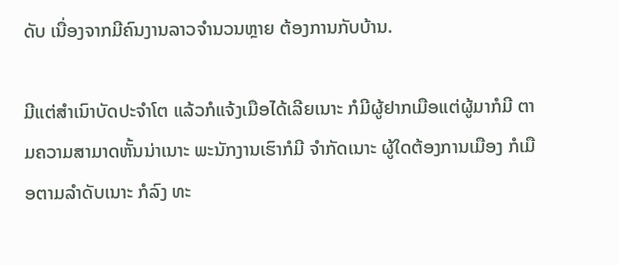ດັບ ເນື່ອງຈາກມີຄົນງານລາວຈໍານວນຫຼາຍ ຕ້ອງການກັບບ້ານ.

ມີແຕ່ສໍາເນົາບັດປະຈໍາໂຕ ແລ້ວກໍແຈ້ງເມືອໄດ້ເລີຍເນາະ ກໍມີຜູ້ຢາກເມືອແຕ່ຜູ້ມາກໍມີ ຕາມຄວາມສາມາດຫັ້ນນ່າເນາະ ພະນັກງານເຮົາກໍມີ ຈໍາກັດເນາະ ຜູ້ໃດຕ້ອງການເມືອງ ກໍເມືອຕາມລໍາດັບເນາະ ກໍລົງ ທະ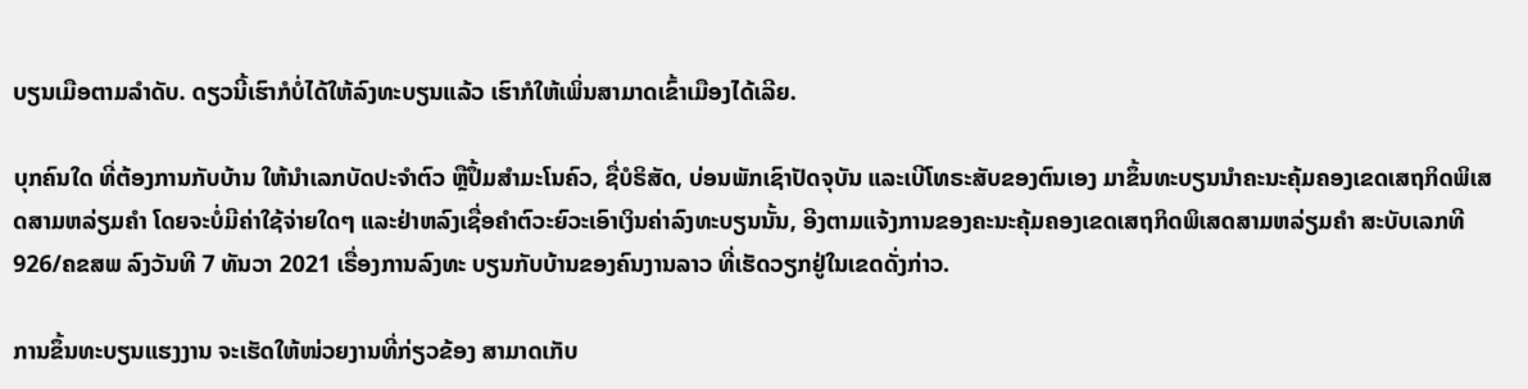ບຽນເມືອຕາມລໍາດັບ. ດຽວນີ້ເຮົາກໍບໍ່ໄດ້ໃຫ້ລົງທະບຽນແລ້ວ ເຮົາກໍໃຫ້ເພິ່ນສາມາດເຂົ້າເມືອງໄດ້ເລີຍ.

ບຸກຄົນໃດ ທີ່ຕ້ອງການກັບບ້ານ ໃຫ້ນໍາເລກບັດປະຈໍາຕົວ ຫຼືປຶ້ມສໍາມະໂນຄົວ, ຊື່ບໍຣິສັດ, ບ່ອນພັກເຊົາປັດຈຸບັນ ແລະເບີໂທຣະສັບຂອງຕົນເອງ ມາຂຶ້ນທະບຽນນໍາຄະນະຄຸ້ມຄອງເຂດເສຖກິດພິເສດສາມຫລ່ຽມຄໍາ ໂດຍຈະບໍ່ມີຄ່າໃຊ້ຈ່າຍໃດໆ ແລະຢ່າຫລົງເຊື່ອຄໍາຕົວະຍົວະເອົາເງິນຄ່າລົງທະບຽນນັ້ນ, ອີງຕາມແຈ້ງການຂອງຄະນະຄຸ້ມຄອງເຂດເສຖກິດພິເສດສາມຫລ່ຽມຄໍາ ສະບັບເລກທີ 926/ຄຂສພ ລົງວັນທີ 7 ທັນວາ 2021 ເຣື່ອງການລົງທະ ບຽນກັບບ້ານຂອງຄົນງານລາວ ທີ່ເຮັດວຽກຢູ່ໃນເຂດດັ່ງກ່າວ.

ການຂຶ້ນທະບຽນແຮງງານ ຈະເຮັດໃຫ້ໜ່ວຍງານທີ່ກ່ຽວຂ້ອງ ສາມາດເກັບ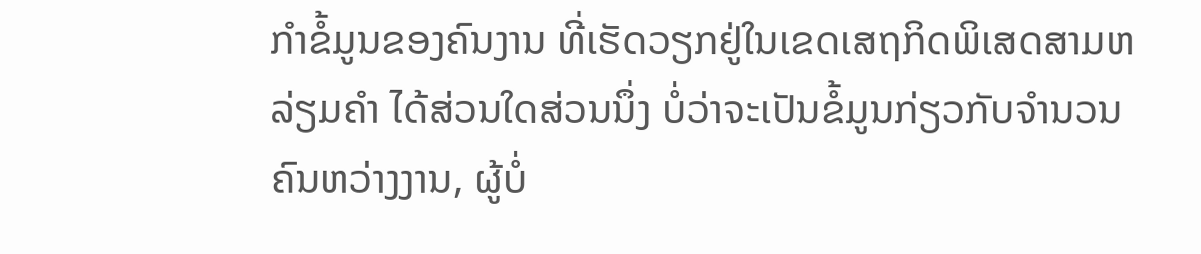ກໍາຂໍ້ມູນຂອງຄົນງານ ທີ່ເຮັດວຽກຢູ່ໃນເຂດເສຖກິດພິເສດສາມຫລ່ຽມຄໍາ ໄດ້ສ່ວນໃດສ່ວນນຶ່ງ ບໍ່ວ່າຈະເປັນຂໍ້ມູນກ່ຽວກັບຈໍານວນຄົນຫວ່າງງານ, ຜູ້ບໍ່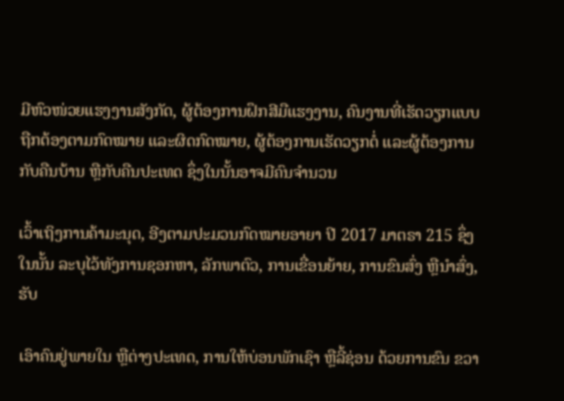ມີຫົວໜ່ວຍແຮງງານສັງກັດ, ຜູ້ຕ້ອງການຝຶກສີມືແຮງງານ, ຄົນງານທີ່ເຮັດວຽກແບບຖືກຕ້ອງຕາມກົດໝາຍ ແລະຜິດກົດໝາຍ, ຜູ້ຕ້ອງການເຮັດວຽກຕໍ່ ແລະຜູ້ຕ້ອງການກັບຄືນບ້ານ ຫຼືກັບຄືນປະເທດ ຊຶ່ງໃນນັ້ນອາຈມີຄົນຈໍານວນ

ເວົ້າເຖິງການຄ້າມະນຸດ, ອີງຕາມປະມວນກົດໝາຍອາຍາ ປີ 2017 ມາຕຣາ 215 ຊຶ່ງໃນນັ້ນ ລະບຸໄວ້ທັງການຊອກຫາ, ລັກພາຕົວ, ການເຂື່ອນຍ້າຍ, ການຂົນສົ່ງ ຫຼືນໍາສົ່ງ, ຮັບ

ເອົາຄົນຢູ່ພາຍໃນ ຫຼືຕ່າງປະເທດ, ການໃຫ້ບ່ອນພັກເຊົາ ຫຼືລີ້ຊ່ອນ ດ້ວຍການຂົນ ຂວາ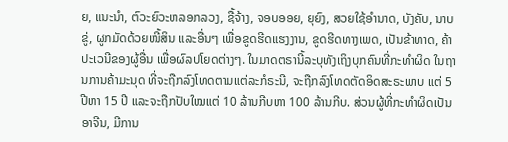ຍ, ແນະນໍາ, ຕົວະຍົວະຫລອກລວງ, ຊື້ຈ້າງ, ຈອບອອຍ, ຍຸຍົງ, ສວຍໃຊ້ອໍານາດ, ບັງຄັບ, ນາບຂູ່, ຜູກມັດດ້ວຍໜີ້ສິນ ແລະອື່ນໆ ເພື່ອຂູດຮີດແຮງງານ, ຂູດຮີດທາງເພດ, ເປັນຂ້າທາດ, ຄ້າປະເວນີຂອງຜູ້ອື່ນ ເພື່ອຜົລປໂຍດຕ່າງໆ. ໃນມາດຕຣານີ້ລະບຸທັງເຖິງບຸກຄົນທີ່ກະທໍາຜິດ ໃນຖານການຄ້າມະນຸດ ທີ່ຈະຖືກລົງໂທດຕາມແຕ່ລະກໍຣະນີ, ຈະຖືກລົງໂທດຕັດອິດສະຣະພາບ ແຕ່ 5 ປີຫາ 15 ປີ ແລະຈະຖືກປັບໃໝແຕ່ 10 ລ້ານກີບຫາ 100 ລ້ານກີບ. ສ່ວນຜູ້ທີ່ກະທໍາຜິດເປັນອາຈີນ, ມີການ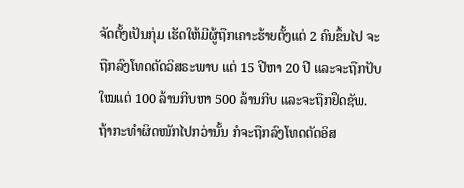ຈັດຕັ້ງເປັນກຸ່ມ ເຮັດໃຫ້ມີຜູ້ຖືກເຄາະຮ້າຍຕັ້ງແຕ່ 2 ຄົນຂຶ້ນໄປ ຈະຖືກລົງໂທດຕັດວິສຣະພາບ ແຕ່ 15 ປີຫາ 20 ປີ ແລະຈະຖືກປັບໃໝແຕ່ 100 ລ້ານກີບຫາ 500 ລ້ານກີບ ແລະຈະຖືກຢຶດຊັພ. ຖ້າກະທໍາຜິດໜັກໄປກວ່ານັ້ນ ກໍຈະຖືກລົງໂທດຕັດອິສ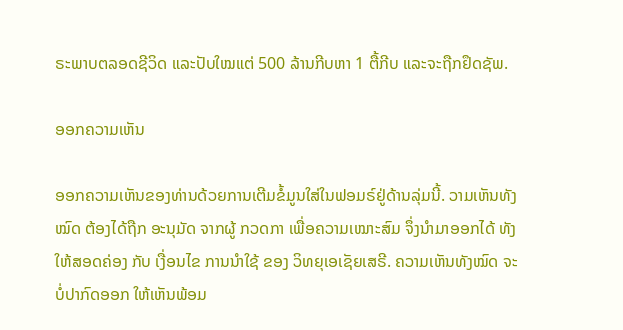ຣະພາບຕລອດຊີວິດ ແລະປັບໃໝແຕ່ 500 ລ້ານກີບຫາ 1 ຕື້ກີບ ແລະຈະຖືກຢຶດຊັພ.

ອອກຄວາມເຫັນ

ອອກຄວາມເຫັນຂອງທ່ານດ້ວຍການເຕີມຂໍ້ມູນໃສ່ໃນຟອມຣ໌ຢູ່ດ້ານລຸ່ມນີ້. ວາມເຫັນທັງໝົດ ຕ້ອງໄດ້ຖືກ ອະນຸມັດ ຈາກຜູ້ ກວດກາ ເພື່ອຄວາມເໝາະສົມ ຈຶ່ງນໍາມາອອກໄດ້ ທັງໃຫ້ສອດຄ່ອງ ກັບ ເງື່ອນໄຂ ການນຳໃຊ້ ຂອງ ວິທຍຸເອເຊັຍເສຣີ. ຄວາມເຫັນທັງໝົດ ຈະບໍ່ປາກົດອອກ ໃຫ້ເຫັນພ້ອມ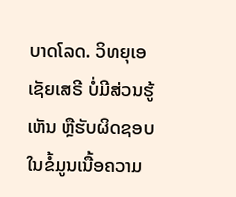ບາດໂລດ. ວິທຍຸເອເຊັຍເສຣີ ບໍ່ມີສ່ວນຮູ້ເຫັນ ຫຼືຮັບຜິດຊອບ ໃນຂໍ້ມູນເນື້ອຄວາມ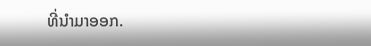ທີ່ນໍາມາອອກ.